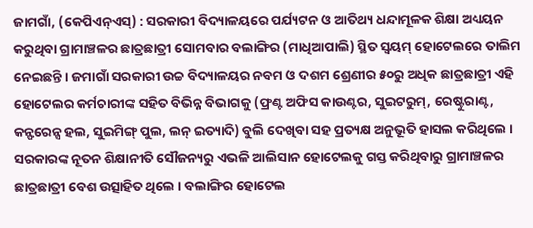ଜାମଗାଁ, (କେପିଏନ୍ଏସ୍) : ସରକାରୀ ବିଦ୍ୟାଳୟରେ ପର୍ଯ୍ୟଟନ ଓ ଆତିଥ୍ୟ ଧନ୍ଦାମୂଳକ ଶିକ୍ଷା ଅଧ୍ୟୟନ କରୁଥିବା ଗ୍ରାମାଞ୍ଚଳର ଛାତ୍ରଛାତ୍ରୀ ସୋମବାର ବଲାଙ୍ଗିର (ମାଧିଆପାଲି) ସ୍ଥିତ ସ୍ୱୟମ୍ ହୋଟେଲରେ ତାଲିମ ନେଇଛନ୍ତି । ଜମାଗାଁ ସରକାରୀ ଉଚ୍ଚ ବିଦ୍ୟାଳୟର ନବମ ଓ ଦଶମ ଶ୍ରେଣୀର ୫୦ରୁ ଅଧିକ ଛାତ୍ରଛାତ୍ରୀ ଏହି ହୋଟେଲର କର୍ମଚାରୀଙ୍କ ସହିତ ବିଭିନ୍ନ ବିଭାଗକୁ (ଫ୍ରଣ୍ଟ ଅଫିସ କାଉଣ୍ଟର, ସୁଇଟରୁମ୍, ରେଷ୍ଟୁରାଣ୍ଟ, କନ୍ଫରେନ୍ସ ହଲ, ସୁଇମିଙ୍ଗ୍ ପୁଲ, ଲନ୍ ଇତ୍ୟାଦି) ବୁଲି ଦେଖିବା ସହ ପ୍ରତ୍ୟକ୍ଷ ଅନୁଭୂତି ହାସଲ କରିଥିଲେ । ସରକାରଙ୍କ ନୂତନ ଶିକ୍ଷାନୀତି ସୌଜନ୍ୟରୁ ଏଭଳି ଆଲିସାନ ହୋଟେଲକୁ ଗସ୍ତ କରିଥିବାରୁ ଗ୍ରାମାଞ୍ଚଳର ଛାତ୍ରଛାତ୍ରୀ ବେଶ ଉତ୍ସାହିତ ଥିଲେ । ବଲାଙ୍ଗିର ହୋଟେଲ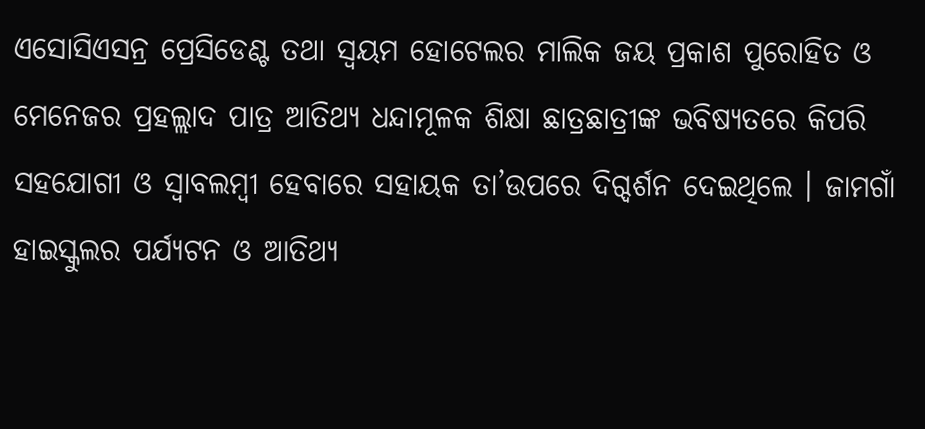ଏସୋସିଏସନ୍ର ପ୍ରେସିଡେଣ୍ଟ ତଥା ସ୍ୱୟମ ହୋଟେଲର ମାଲିକ ଜୟ ପ୍ରକାଶ ପୁରୋହିତ ଓ ମେନେଜର ପ୍ରହଲ୍ଲାଦ ପାତ୍ର ଆତିଥ୍ୟ ଧନ୍ଦାମୂଳକ ଶିକ୍ଷା ଛାତ୍ରଛାତ୍ରୀଙ୍କ ଭବିଷ୍ୟତରେ କିପରି ସହଯୋଗୀ ଓ ସ୍ୱାବଲମ୍ବୀ ହେବାରେ ସହାୟକ ତା’ଉପରେ ଦିଗ୍ଦର୍ଶନ ଦେଇଥିଲେ । ଜାମଗାଁ ହାଇସ୍କୁଲର ପର୍ଯ୍ୟଟନ ଓ ଆତିଥ୍ୟ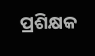ପ୍ରଶିକ୍ଷକ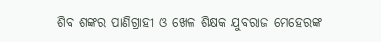ଶିବ ଶଙ୍କର ପାଣିଗ୍ରାହୀ ଓ ଖେଳ ଶିକ୍ଷକ ଯୁବରାଜ ମେହେରଙ୍କ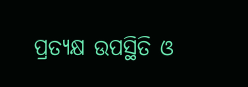ପ୍ରତ୍ୟକ୍ଷ ଉପସ୍ଥିତି ଓ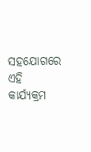ସହଯୋଗରେ ଏହି କାର୍ଯ୍ୟକ୍ରମ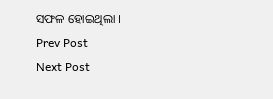ସଫଳ ହୋଇଥିଲା ।
Prev Post
Next Post